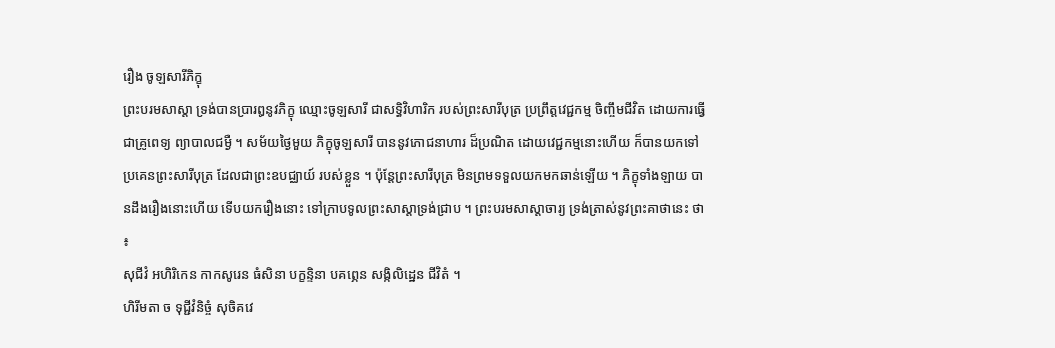រឿង ចូឡសារីភិក្ខុ
ព្រះបរមសាស្តា ទ្រង់បានប្រារឰនូវភិក្ខុ ឈ្មោះចូឡសារី ជាសទ្ធិវិហារិក របស់ព្រះសារីបុត្រ ប្រព្រឹត្តវេជ្ជកម្ម ចិញ្ចឹមជីវិត ដោយការធ្វើជាគ្រូពេទ្យ ព្យាបាលជម្ងឺ ។ សម័យថ្ងៃមួយ ភិក្ខុចូឡសារី បាននូវភោជនាហារ ដ៏ប្រណិត ដោយវេជ្ជកម្មនោះហើយ ក៏បានយកទៅប្រគេនព្រះសារីបុត្រ ដែលជាព្រះឧបជ្ឈាយ៍ របស់ខ្លួន ។ ប៉ុន្តែព្រះសារីបុត្រ មិនព្រមទទួលយកមកឆាន់ឡើយ ។ ភិក្ខុទាំងឡាយ បានដឹងរឿងនោះហើយ ទើបយករឿងនោះ ទៅក្រាបទូលព្រះសាស្តាទ្រង់ជ្រាប ។ ព្រះបរមសាស្តាចារ្យ ទ្រង់ត្រាស់នូវព្រះគាថានេះ ថា ៖
សុជីវំ ឣហិរិកេន កាកសូរេន ធំសិនា បក្ខន្ទិនា បគព្ភេន សង្កិលិដ្ឋេន ជីវិតំ ។
ហិរីមតា ច ទុជ្ជីវំនិច្ចំ សុចិគវេ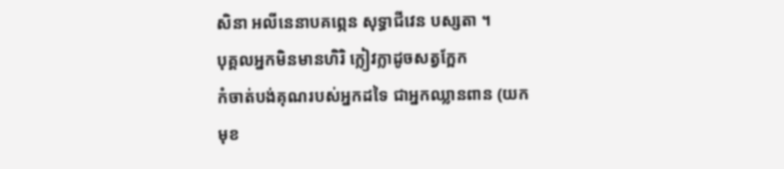សិនា ឣលីនេនាបគព្ភេន សុទ្ធាជីវេន បស្សតា ។
បុគ្គលឣ្នកមិនមានហិរិ ក្លៀវក្លាដូចសត្វក្អែក
កំចាត់បង់គុណរបស់ឣ្នកដទៃ ជាឣ្នកឈ្លានពាន (យកមុខ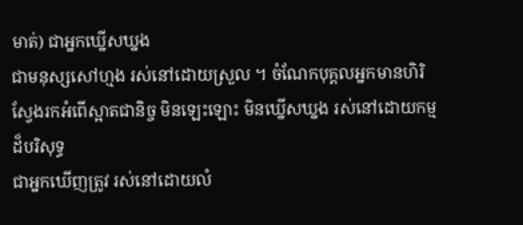មាត់) ជាឣ្នកឃ្នើសឃ្នង
ជាមនុស្សសៅហ្មង រស់នៅដោយស្រួល ។ ចំណែកបុគ្គលឣ្នកមានហិរិ
ស្វែងរកឣំពើស្អាតជានិច្ច មិនឡេះឡោះ មិនឃ្នើសឃ្នង រស់នៅដោយកម្មដ៏បរិសុទ្ធ
ជាឣ្នកឃើញត្រូវ រស់នៅដោយលំ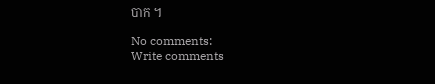បាក ។

No comments:
Write comments